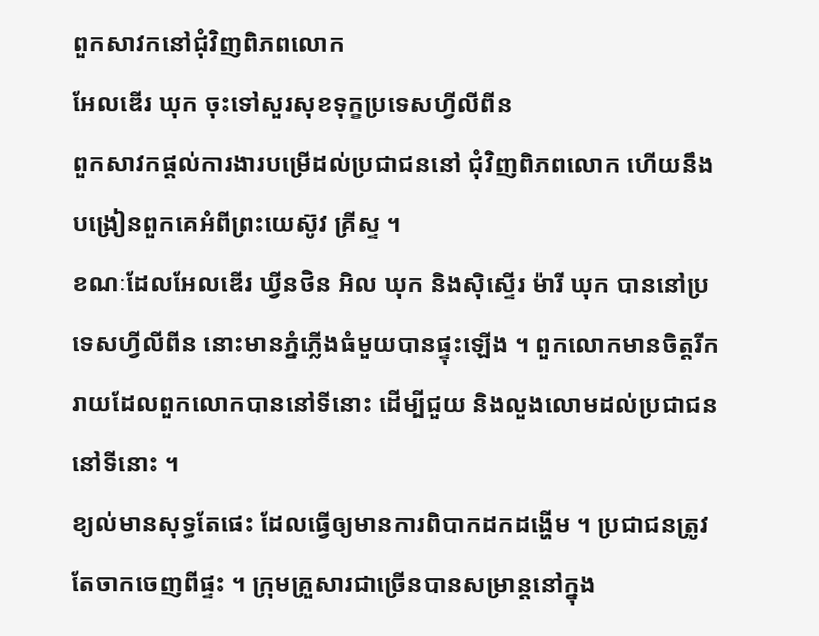ពួកសាវកនៅជុំវិញពិភពលោក
អែលឌើរ ឃុក ចុះទៅសួរសុខទុក្ខប្រទេសហ្វីលីពីន
ពួកសាវកផ្តល់ការងារបម្រើដល់ប្រជាជននៅ ជុំវិញពិភពលោក ហើយនឹងបង្រៀនពួកគេអំពីព្រះយេស៊ូវ គ្រីស្ទ ។
ខណៈដែលអែលឌើរ ឃ្វីនថិន អិល ឃុក និងស៊ិស្ទើរ ម៉ារី ឃុក បាននៅប្រទេសហ្វីលីពីន នោះមានភ្នំភ្លើងធំមួយបានផ្ទុះឡើង ។ ពួកលោកមានចិត្តរីករាយដែលពួកលោកបាននៅទីនោះ ដើម្បីជួយ និងលួងលោមដល់ប្រជាជននៅទីនោះ ។
ខ្យល់មានសុទ្ធតែផេះ ដែលធ្វើឲ្យមានការពិបាកដកដង្ហើម ។ ប្រជាជនត្រូវតែចាកចេញពីផ្ទះ ។ ក្រុមគ្រួសារជាច្រើនបានសម្រាន្តនៅក្នុង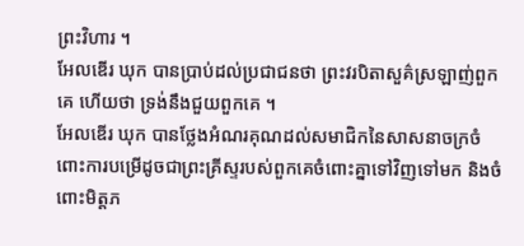ព្រះវិហារ ។
អែលឌើរ ឃុក បានប្រាប់ដល់ប្រជាជនថា ព្រះវរបិតាសួគ៌ស្រឡាញ់ពួកគេ ហើយថា ទ្រង់នឹងជួយពួកគេ ។
អែលឌើរ ឃុក បានថ្លែងអំណរគុណដល់សមាជិកនៃសាសនាចក្រចំពោះការបម្រើដូចជាព្រះគ្រីស្ទរបស់ពួកគេចំពោះគ្នាទៅវិញទៅមក និងចំពោះមិត្តភ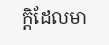ក្តិដែលមា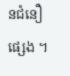នជំនឿផ្សេង ។